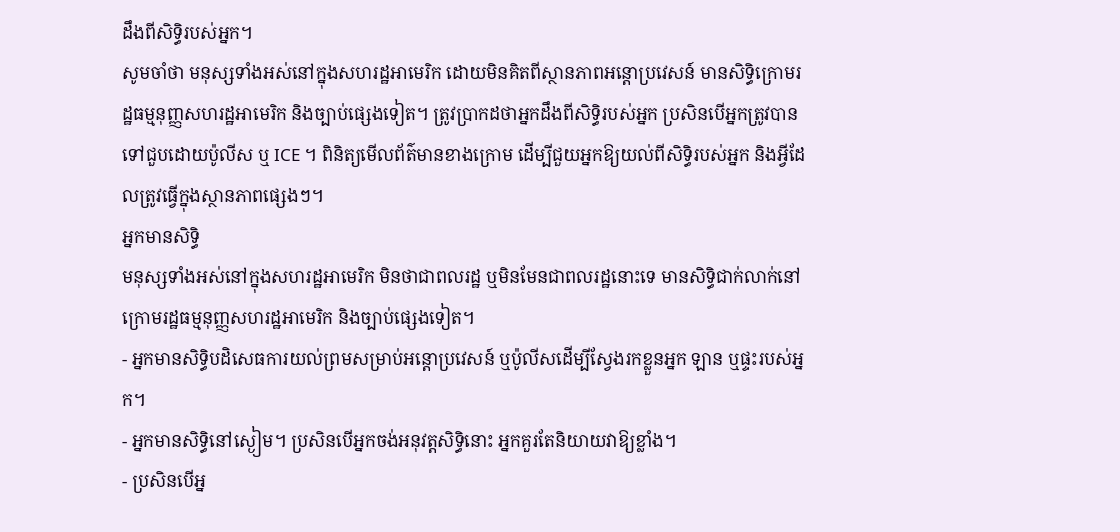ដឹងពីសិទ្ធិរបស់អ្នក។
សូមចាំថា មនុស្សទាំងអស់នៅក្នុងសហរដ្ឋអាមេរិក ដោយមិនគិតពីស្ថានភាពអន្តោប្រវេសន៍ មានសិទ្ធិក្រោមរដ្ឋធម្មនុញ្ញសហរដ្ឋអាមេរិក និងច្បាប់ផ្សេងទៀត។ ត្រូវប្រាកដថាអ្នកដឹងពីសិទ្ធិរបស់អ្នក ប្រសិនបើអ្នកត្រូវបានទៅជួបដោយប៉ូលីស ឬ ICE ។ ពិនិត្យមើលព័ត៌មានខាងក្រោម ដើម្បីជួយអ្នកឱ្យយល់ពីសិទ្ធិរបស់អ្នក និងអ្វីដែលត្រូវធ្វើក្នុងស្ថានភាពផ្សេងៗ។
អ្នកមានសិទ្ធិ
មនុស្សទាំងអស់នៅក្នុងសហរដ្ឋអាមេរិក មិនថាជាពលរដ្ឋ ឬមិនមែនជាពលរដ្ឋនោះទេ មានសិទ្ធិជាក់លាក់នៅក្រោមរដ្ឋធម្មនុញ្ញសហរដ្ឋអាមេរិក និងច្បាប់ផ្សេងទៀត។
- អ្នកមានសិទ្ធិបដិសេធការយល់ព្រមសម្រាប់អន្តោប្រវេសន៍ ឬប៉ូលីសដើម្បីស្វែងរកខ្លួនអ្នក ឡាន ឬផ្ទះរបស់អ្នក។
- អ្នកមានសិទ្ធិនៅស្ងៀម។ ប្រសិនបើអ្នកចង់អនុវត្តសិទ្ធិនោះ អ្នកគួរតែនិយាយវាឱ្យខ្លាំង។
- ប្រសិនបើអ្ន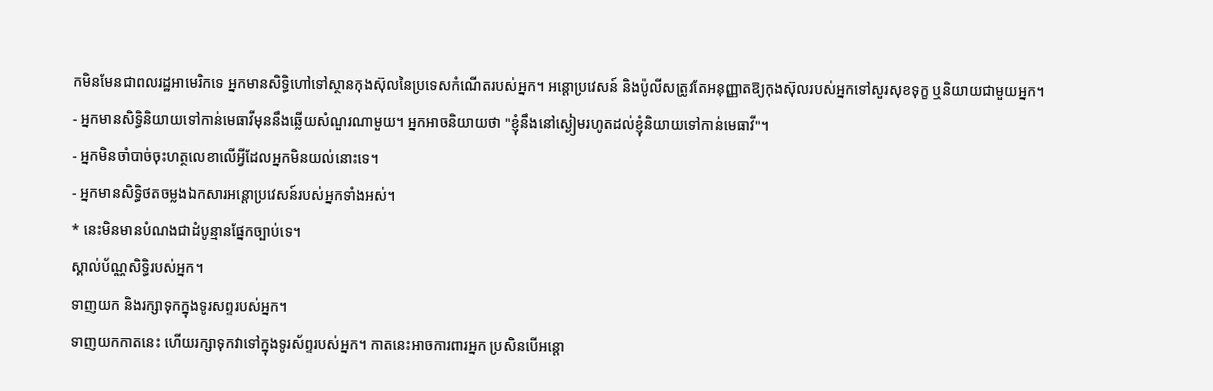កមិនមែនជាពលរដ្ឋអាមេរិកទេ អ្នកមានសិទ្ធិហៅទៅស្ថានកុងស៊ុលនៃប្រទេសកំណើតរបស់អ្នក។ អន្តោប្រវេសន៍ និងប៉ូលីសត្រូវតែអនុញ្ញាតឱ្យកុងស៊ុលរបស់អ្នកទៅសួរសុខទុក្ខ ឬនិយាយជាមួយអ្នក។
- អ្នកមានសិទ្ធិនិយាយទៅកាន់មេធាវីមុននឹងឆ្លើយសំណួរណាមួយ។ អ្នកអាចនិយាយថា "ខ្ញុំនឹងនៅស្ងៀមរហូតដល់ខ្ញុំនិយាយទៅកាន់មេធាវី"។
- អ្នកមិនចាំបាច់ចុះហត្ថលេខាលើអ្វីដែលអ្នកមិនយល់នោះទេ។
- អ្នកមានសិទ្ធិថតចម្លងឯកសារអន្តោប្រវេសន៍របស់អ្នកទាំងអស់។
* នេះមិនមានបំណងជាដំបូន្មានផ្នែកច្បាប់ទេ។
ស្គាល់ប័ណ្ណសិទ្ធិរបស់អ្នក។
ទាញយក និងរក្សាទុកក្នុងទូរសព្ទរបស់អ្នក។
ទាញយកកាតនេះ ហើយរក្សាទុកវាទៅក្នុងទូរស័ព្ទរបស់អ្នក។ កាតនេះអាចការពារអ្នក ប្រសិនបើអន្តោ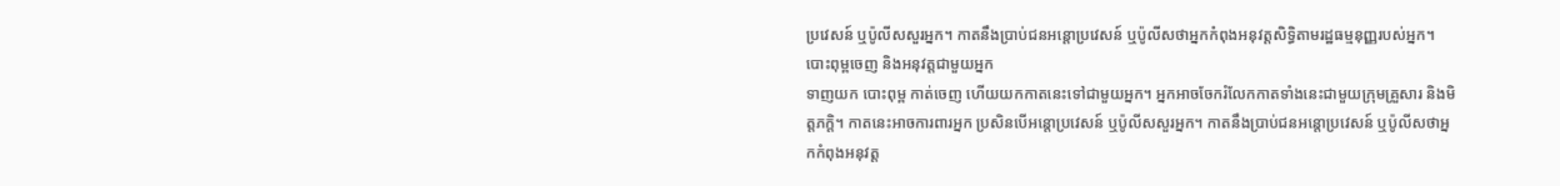ប្រវេសន៍ ឬប៉ូលីសសួរអ្នក។ កាតនឹងប្រាប់ជនអន្តោប្រវេសន៍ ឬប៉ូលីសថាអ្នកកំពុងអនុវត្តសិទ្ធិតាមរដ្ឋធម្មនុញ្ញរបស់អ្នក។បោះពុម្ពចេញ និងអនុវត្តជាមួយអ្នក
ទាញយក បោះពុម្ព កាត់ចេញ ហើយយកកាតនេះទៅជាមួយអ្នក។ អ្នកអាចចែករំលែកកាតទាំងនេះជាមួយក្រុមគ្រួសារ និងមិត្តភក្តិ។ កាតនេះអាចការពារអ្នក ប្រសិនបើអន្តោប្រវេសន៍ ឬប៉ូលីសសួរអ្នក។ កាតនឹងប្រាប់ជនអន្តោប្រវេសន៍ ឬប៉ូលីសថាអ្នកកំពុងអនុវត្ត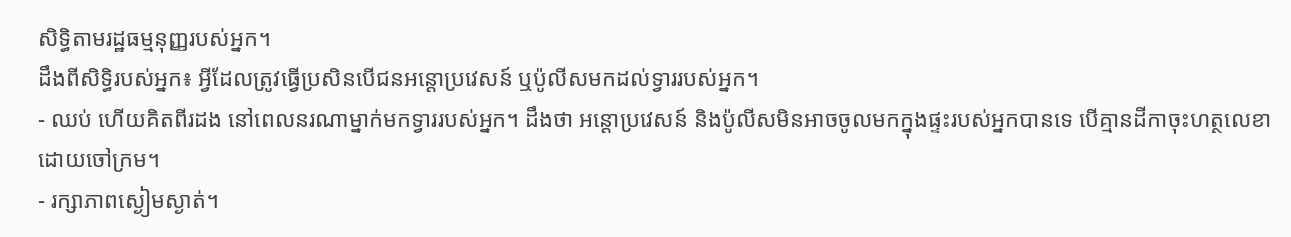សិទ្ធិតាមរដ្ឋធម្មនុញ្ញរបស់អ្នក។
ដឹងពីសិទ្ធិរបស់អ្នក៖ អ្វីដែលត្រូវធ្វើប្រសិនបើជនអន្តោប្រវេសន៍ ឬប៉ូលីសមកដល់ទ្វាររបស់អ្នក។
- ឈប់ ហើយគិតពីរដង នៅពេលនរណាម្នាក់មកទ្វាររបស់អ្នក។ ដឹងថា អន្តោប្រវេសន៍ និងប៉ូលីសមិនអាចចូលមកក្នុងផ្ទះរបស់អ្នកបានទេ បើគ្មានដីកាចុះហត្ថលេខាដោយចៅក្រម។
- រក្សាភាពស្ងៀមស្ងាត់។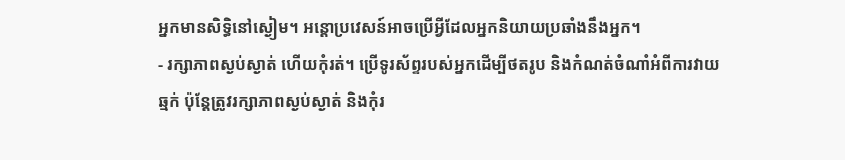អ្នកមានសិទ្ធិនៅស្ងៀម។ អន្តោប្រវេសន៍អាចប្រើអ្វីដែលអ្នកនិយាយប្រឆាំងនឹងអ្នក។
- រក្សាភាពស្ងប់ស្ងាត់ ហើយកុំរត់។ ប្រើទូរស័ព្ទរបស់អ្នកដើម្បីថតរូប និងកំណត់ចំណាំអំពីការវាយឆ្មក់ ប៉ុន្តែត្រូវរក្សាភាពស្ងប់ស្ងាត់ និងកុំរ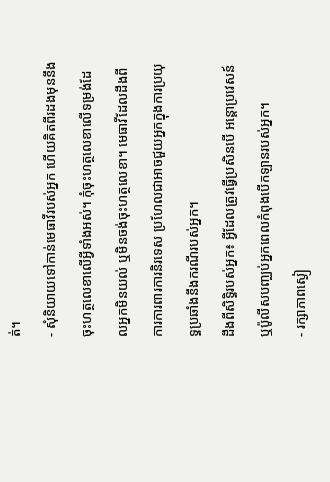ត់។
- សុំនិយាយទៅកាន់មេធាវីរបស់អ្នក ហើយគិតពីរដងមុននឹងចុះហត្ថលេខាលើអ្វីទាំងអស់។ កុំចុះហត្ថលេខាលើទម្រង់ដែលអ្នកមិនយល់ ឬមិនចង់ចុះហត្ថលេខា។ មេធាវីដែលដឹងពីការការពារការនិរទេស ប្រហែលជាអាចជួយអ្នកក្នុងការប្រយុទ្ធប្រឆាំងនឹងករណីរបស់អ្នក។
ដឹងពីសិទ្ធិរបស់អ្នក៖ អ្វីដែលត្រូវធ្វើប្រសិនបើ អន្តោប្រវេសន៍ ឬប៉ូលីសបញ្ឈប់អ្នកពេលកំពុងបើកឡានរបស់អ្នក។
- រក្សាភាពស្ងៀ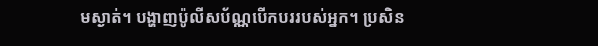មស្ងាត់។ បង្ហាញប៉ូលីសប័ណ្ណបើកបររបស់អ្នក។ ប្រសិន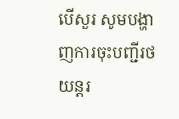បើសួរ សូមបង្ហាញការចុះបញ្ជីរថយន្តរ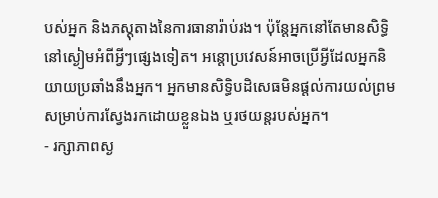បស់អ្នក និងភស្តុតាងនៃការធានារ៉ាប់រង។ ប៉ុន្តែអ្នកនៅតែមានសិទ្ធិនៅស្ងៀមអំពីអ្វីៗផ្សេងទៀត។ អន្តោប្រវេសន៍អាចប្រើអ្វីដែលអ្នកនិយាយប្រឆាំងនឹងអ្នក។ អ្នកមានសិទ្ធិបដិសេធមិនផ្តល់ការយល់ព្រមសម្រាប់ការស្វែងរកដោយខ្លួនឯង ឬរថយន្តរបស់អ្នក។
- រក្សាភាពស្ង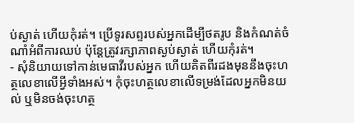ប់ស្ងាត់ ហើយកុំរត់។ ប្រើទូរសព្ទរបស់អ្នកដើម្បីថតរូប និងកំណត់ចំណាំអំពីការឈប់ ប៉ុន្តែត្រូវរក្សាភាពស្ងប់ស្ងាត់ ហើយកុំរត់។
- សុំនិយាយទៅកាន់មេធាវីរបស់អ្នក ហើយគិតពីរដងមុននឹងចុះហត្ថលេខាលើអ្វីទាំងអស់។ កុំចុះហត្ថលេខាលើទម្រង់ដែលអ្នកមិនយល់ ឬមិនចង់ចុះហត្ថ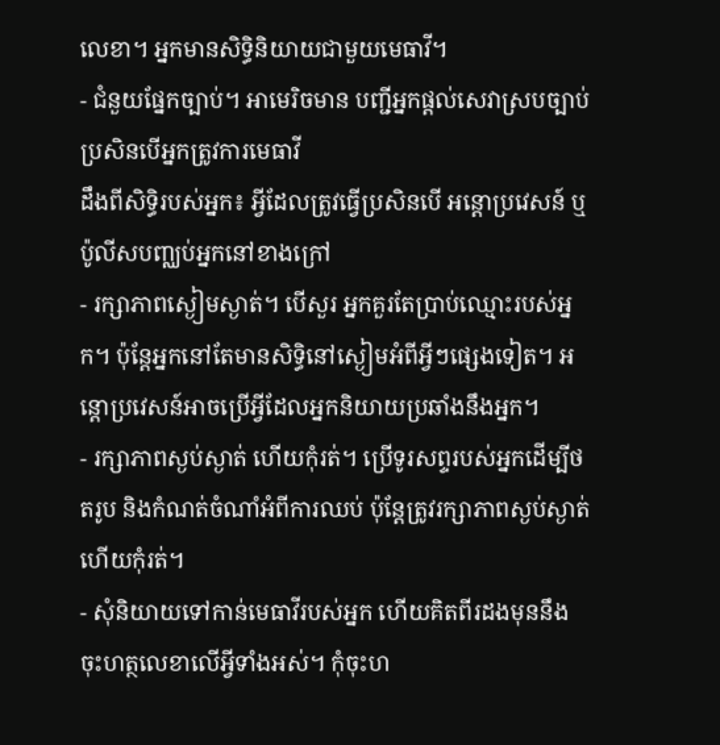លេខា។ អ្នកមានសិទ្ធិនិយាយជាមួយមេធាវី។
- ជំនួយផ្នែកច្បាប់។ អាមេរិចមាន បញ្ជីអ្នកផ្តល់សេវាស្របច្បាប់ ប្រសិនបើអ្នកត្រូវការមេធាវី
ដឹងពីសិទ្ធិរបស់អ្នក៖ អ្វីដែលត្រូវធ្វើប្រសិនបើ អន្តោប្រវេសន៍ ឬប៉ូលីសបញ្ឈប់អ្នកនៅខាងក្រៅ
- រក្សាភាពស្ងៀមស្ងាត់។ បើសួរ អ្នកគួរតែប្រាប់ឈ្មោះរបស់អ្នក។ ប៉ុន្តែអ្នកនៅតែមានសិទ្ធិនៅស្ងៀមអំពីអ្វីៗផ្សេងទៀត។ អន្តោប្រវេសន៍អាចប្រើអ្វីដែលអ្នកនិយាយប្រឆាំងនឹងអ្នក។
- រក្សាភាពស្ងប់ស្ងាត់ ហើយកុំរត់។ ប្រើទូរសព្ទរបស់អ្នកដើម្បីថតរូប និងកំណត់ចំណាំអំពីការឈប់ ប៉ុន្តែត្រូវរក្សាភាពស្ងប់ស្ងាត់ ហើយកុំរត់។
- សុំនិយាយទៅកាន់មេធាវីរបស់អ្នក ហើយគិតពីរដងមុននឹងចុះហត្ថលេខាលើអ្វីទាំងអស់។ កុំចុះហ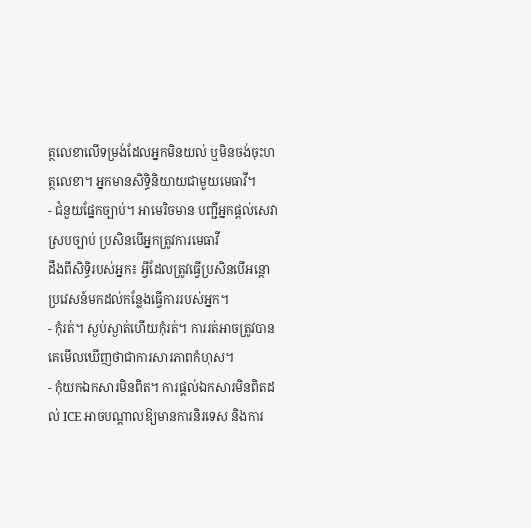ត្ថលេខាលើទម្រង់ដែលអ្នកមិនយល់ ឬមិនចង់ចុះហត្ថលេខា។ អ្នកមានសិទ្ធិនិយាយជាមួយមេធាវី។
- ជំនួយផ្នែកច្បាប់។ អាមេរិចមាន បញ្ជីអ្នកផ្តល់សេវាស្របច្បាប់ ប្រសិនបើអ្នកត្រូវការមេធាវី
ដឹងពីសិទ្ធិរបស់អ្នក៖ អ្វីដែលត្រូវធ្វើប្រសិនបើអន្តោប្រវេសន៍មកដល់កន្លែងធ្វើការរបស់អ្នក។
- កុំរត់។ ស្ងប់ស្ងាត់ហើយកុំរត់។ ការរត់អាចត្រូវបានគេមើលឃើញថាជាការសារភាពកំហុស។
- កុំយកឯកសារមិនពិត។ ការផ្តល់ឯកសារមិនពិតដល់ ICE អាចបណ្តាលឱ្យមានការនិរទេស និងការ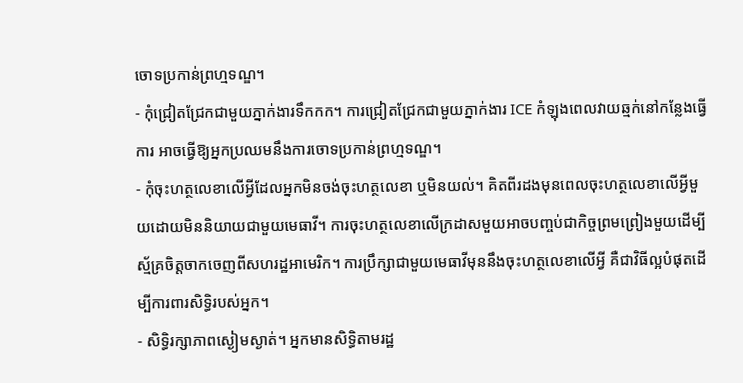ចោទប្រកាន់ព្រហ្មទណ្ឌ។
- កុំជ្រៀតជ្រែកជាមួយភ្នាក់ងារទឹកកក។ ការជ្រៀតជ្រែកជាមួយភ្នាក់ងារ ICE កំឡុងពេលវាយឆ្មក់នៅកន្លែងធ្វើការ អាចធ្វើឱ្យអ្នកប្រឈមនឹងការចោទប្រកាន់ព្រហ្មទណ្ឌ។
- កុំចុះហត្ថលេខាលើអ្វីដែលអ្នកមិនចង់ចុះហត្ថលេខា ឬមិនយល់។ គិតពីរដងមុនពេលចុះហត្ថលេខាលើអ្វីមួយដោយមិននិយាយជាមួយមេធាវី។ ការចុះហត្ថលេខាលើក្រដាសមួយអាចបញ្ចប់ជាកិច្ចព្រមព្រៀងមួយដើម្បីស្ម័គ្រចិត្តចាកចេញពីសហរដ្ឋអាមេរិក។ ការប្រឹក្សាជាមួយមេធាវីមុននឹងចុះហត្ថលេខាលើអ្វី គឺជាវិធីល្អបំផុតដើម្បីការពារសិទ្ធិរបស់អ្នក។
- សិទ្ធិរក្សាភាពស្ងៀមស្ងាត់។ អ្នកមានសិទ្ធិតាមរដ្ឋ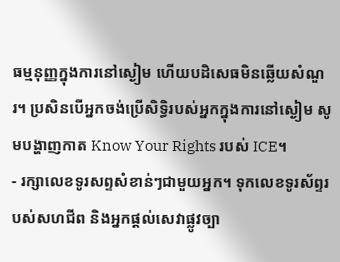ធម្មនុញ្ញក្នុងការនៅស្ងៀម ហើយបដិសេធមិនឆ្លើយសំណួរ។ ប្រសិនបើអ្នកចង់ប្រើសិទ្ធិរបស់អ្នកក្នុងការនៅស្ងៀម សូមបង្ហាញកាត Know Your Rights របស់ ICE។
- រក្សាលេខទូរសព្ទសំខាន់ៗជាមួយអ្នក។ ទុកលេខទូរស័ព្ទរបស់សហជីព និងអ្នកផ្តល់សេវាផ្លូវច្បា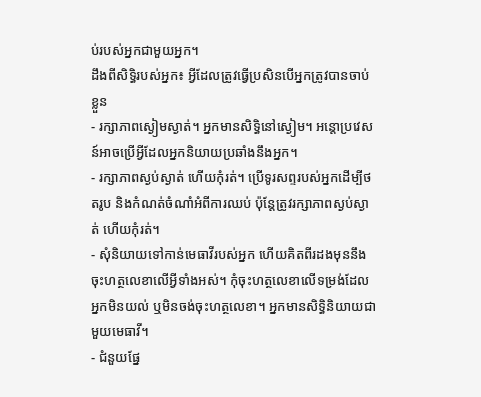ប់របស់អ្នកជាមួយអ្នក។
ដឹងពីសិទ្ធិរបស់អ្នក៖ អ្វីដែលត្រូវធ្វើប្រសិនបើអ្នកត្រូវបានចាប់ខ្លួន
- រក្សាភាពស្ងៀមស្ងាត់។ អ្នកមានសិទ្ធិនៅស្ងៀម។ អន្តោប្រវេសន៍អាចប្រើអ្វីដែលអ្នកនិយាយប្រឆាំងនឹងអ្នក។
- រក្សាភាពស្ងប់ស្ងាត់ ហើយកុំរត់។ ប្រើទូរសព្ទរបស់អ្នកដើម្បីថតរូប និងកំណត់ចំណាំអំពីការឈប់ ប៉ុន្តែត្រូវរក្សាភាពស្ងប់ស្ងាត់ ហើយកុំរត់។
- សុំនិយាយទៅកាន់មេធាវីរបស់អ្នក ហើយគិតពីរដងមុននឹងចុះហត្ថលេខាលើអ្វីទាំងអស់។ កុំចុះហត្ថលេខាលើទម្រង់ដែលអ្នកមិនយល់ ឬមិនចង់ចុះហត្ថលេខា។ អ្នកមានសិទ្ធិនិយាយជាមួយមេធាវី។
- ជំនួយផ្នែ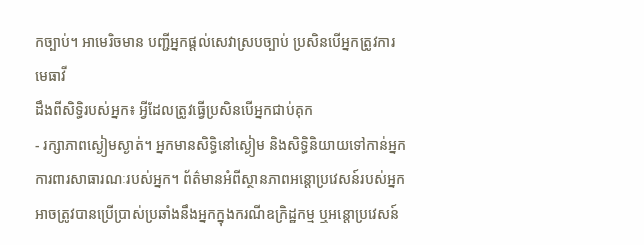កច្បាប់។ អាមេរិចមាន បញ្ជីអ្នកផ្តល់សេវាស្របច្បាប់ ប្រសិនបើអ្នកត្រូវការមេធាវី
ដឹងពីសិទ្ធិរបស់អ្នក៖ អ្វីដែលត្រូវធ្វើប្រសិនបើអ្នកជាប់គុក
- រក្សាភាពស្ងៀមស្ងាត់។ អ្នកមានសិទ្ធិនៅស្ងៀម និងសិទ្ធិនិយាយទៅកាន់អ្នកការពារសាធារណៈរបស់អ្នក។ ព័ត៌មានអំពីស្ថានភាពអន្តោប្រវេសន៍របស់អ្នកអាចត្រូវបានប្រើប្រាស់ប្រឆាំងនឹងអ្នកក្នុងករណីឧក្រិដ្ឋកម្ម ឬអន្តោប្រវេសន៍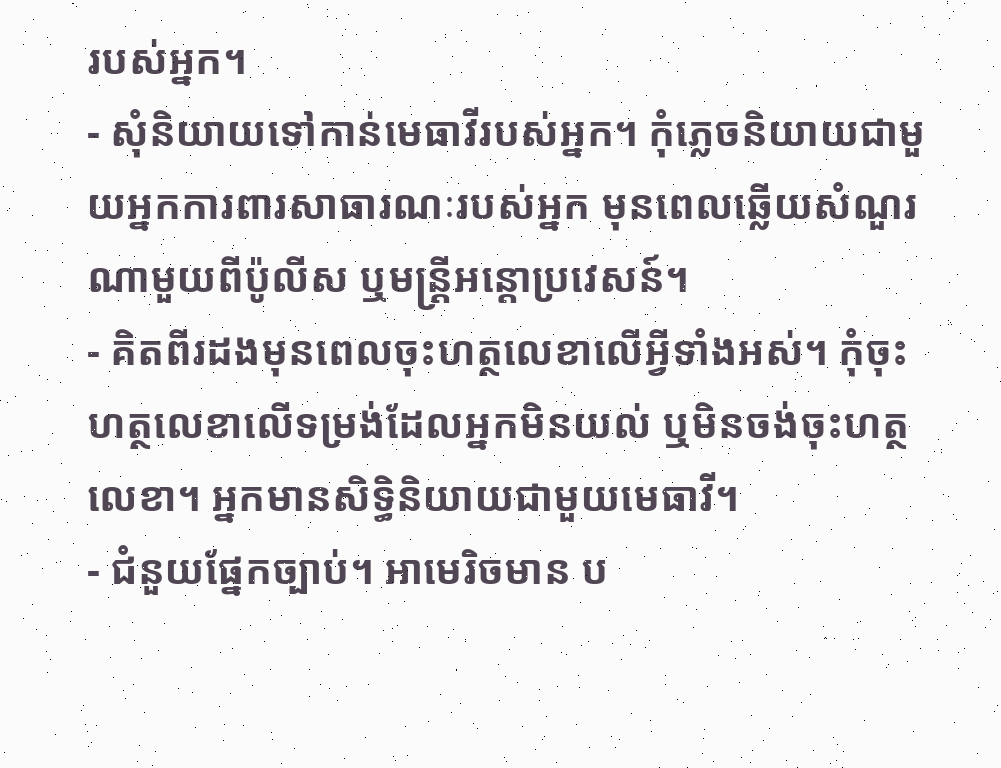របស់អ្នក។
- សុំនិយាយទៅកាន់មេធាវីរបស់អ្នក។ កុំភ្លេចនិយាយជាមួយអ្នកការពារសាធារណៈរបស់អ្នក មុនពេលឆ្លើយសំណួរណាមួយពីប៉ូលីស ឬមន្ត្រីអន្តោប្រវេសន៍។
- គិតពីរដងមុនពេលចុះហត្ថលេខាលើអ្វីទាំងអស់។ កុំចុះហត្ថលេខាលើទម្រង់ដែលអ្នកមិនយល់ ឬមិនចង់ចុះហត្ថលេខា។ អ្នកមានសិទ្ធិនិយាយជាមួយមេធាវី។
- ជំនួយផ្នែកច្បាប់។ អាមេរិចមាន ប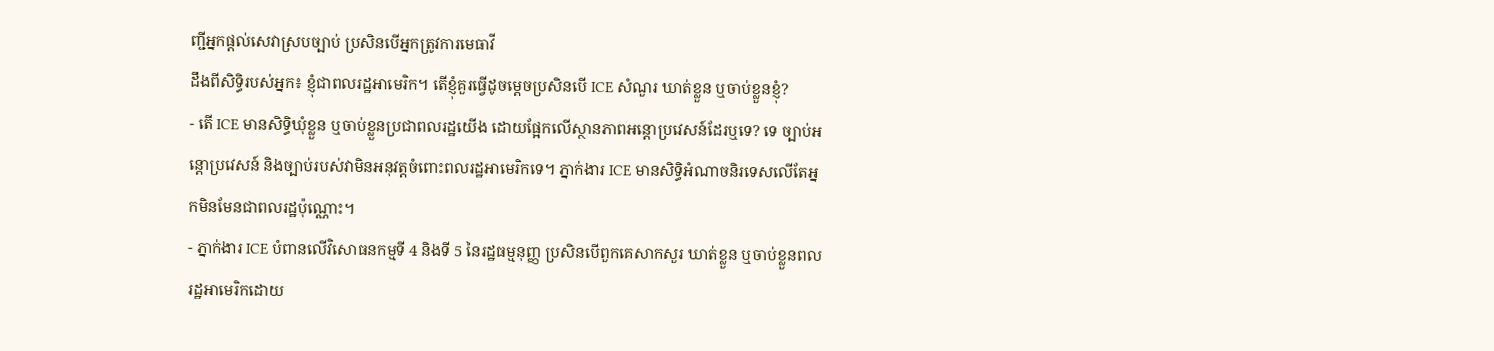ញ្ជីអ្នកផ្តល់សេវាស្របច្បាប់ ប្រសិនបើអ្នកត្រូវការមេធាវី
ដឹងពីសិទ្ធិរបស់អ្នក៖ ខ្ញុំជាពលរដ្ឋអាមេរិក។ តើខ្ញុំគួរធ្វើដូចម្តេចប្រសិនបើ ICE សំណួរ ឃាត់ខ្លួន ឬចាប់ខ្លួនខ្ញុំ?
- តើ ICE មានសិទ្ធិឃុំខ្លួន ឬចាប់ខ្លួនប្រជាពលរដ្ឋយើង ដោយផ្អែកលើស្ថានភាពអន្តោប្រវេសន៍ដែរឬទេ? ទេ ច្បាប់អន្តោប្រវេសន៍ និងច្បាប់របស់វាមិនអនុវត្តចំពោះពលរដ្ឋអាមេរិកទេ។ ភ្នាក់ងារ ICE មានសិទ្ធិអំណាចនិរទេសលើតែអ្នកមិនមែនជាពលរដ្ឋប៉ុណ្ណោះ។
- ភ្នាក់ងារ ICE បំពានលើវិសោធនកម្មទី 4 និងទី 5 នៃរដ្ឋធម្មនុញ្ញ ប្រសិនបើពួកគេសាកសួរ ឃាត់ខ្លួន ឬចាប់ខ្លួនពលរដ្ឋអាមេរិកដោយ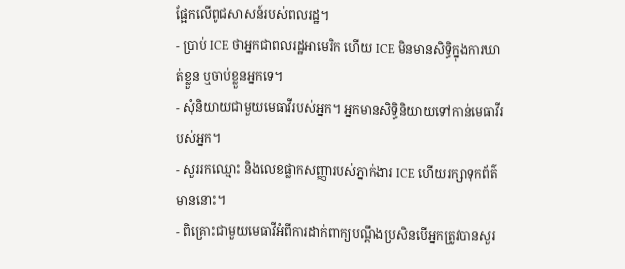ផ្អែកលើពូជសាសន៍របស់ពលរដ្ឋ។
- ប្រាប់ ICE ថាអ្នកជាពលរដ្ឋអាមេរិក ហើយ ICE មិនមានសិទ្ធិក្នុងការឃាត់ខ្លួន ឬចាប់ខ្លួនអ្នកទេ។
- សុំនិយាយជាមួយមេធាវីរបស់អ្នក។ អ្នកមានសិទ្ធិនិយាយទៅកាន់មេធាវីរបស់អ្នក។
- សួររកឈ្មោះ និងលេខផ្លាកសញ្ញារបស់ភ្នាក់ងារ ICE ហើយរក្សាទុកព័ត៌មាននោះ។
- ពិគ្រោះជាមួយមេធាវីអំពីការដាក់ពាក្យបណ្តឹងប្រសិនបើអ្នកត្រូវបានសួរ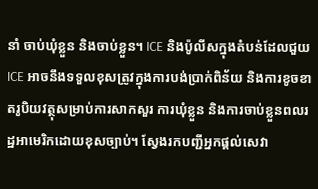នាំ ចាប់ឃុំខ្លួន និងចាប់ខ្លួន។ ICE និងប៉ូលីសក្នុងតំបន់ដែលជួយ ICE អាចនឹងទទួលខុសត្រូវក្នុងការបង់ប្រាក់ពិន័យ និងការខូចខាតរូបិយវត្ថុសម្រាប់ការសាកសួរ ការឃុំខ្លួន និងការចាប់ខ្លួនពលរដ្ឋអាមេរិកដោយខុសច្បាប់។ ស្វែងរកបញ្ជីអ្នកផ្តល់សេវា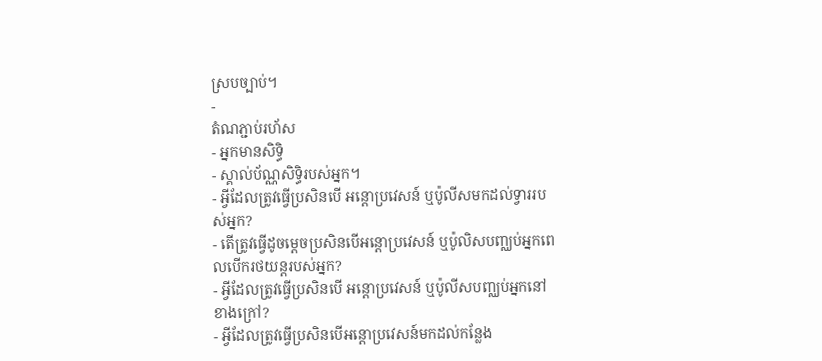ស្របច្បាប់។
-
តំណភ្ជាប់រហ័ស
- អ្នកមានសិទ្ធិ
- ស្គាល់ប័ណ្ណសិទ្ធិរបស់អ្នក។
- អ្វីដែលត្រូវធ្វើប្រសិនបើ អន្តោប្រវេសន៍ ឬប៉ូលីសមកដល់ទ្វាររបស់អ្នក?
- តើត្រូវធ្វើដូចម្តេចប្រសិនបើអន្តោប្រវេសន៍ ឬប៉ូលិសបញ្ឈប់អ្នកពេលបើករថយន្តរបស់អ្នក?
- អ្វីដែលត្រូវធ្វើប្រសិនបើ អន្តោប្រវេសន៍ ឬប៉ូលីសបញ្ឈប់អ្នកនៅខាងក្រៅ?
- អ្វីដែលត្រូវធ្វើប្រសិនបើអន្តោប្រវេសន៍មកដល់កន្លែង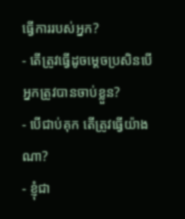ធ្វើការរបស់អ្នក?
- តើត្រូវធ្វើដូចម្តេចប្រសិនបើអ្នកត្រូវបានចាប់ខ្លួន?
- បើជាប់គុក តើត្រូវធ្វើយ៉ាងណា?
- ខ្ញុំជា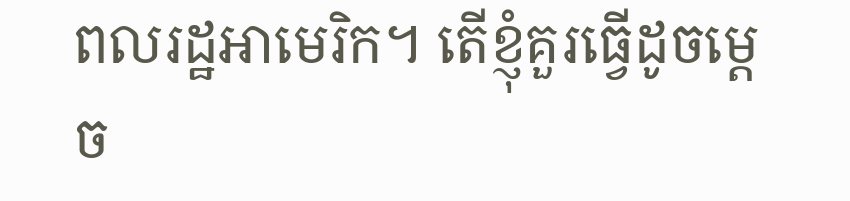ពលរដ្ឋអាមេរិក។ តើខ្ញុំគួរធ្វើដូចម្តេច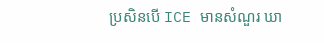ប្រសិនបើ ICE មានសំណួរ ឃា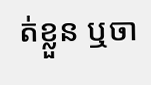ត់ខ្លួន ឬចា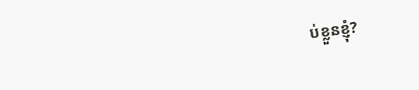ប់ខ្លួនខ្ញុំ?